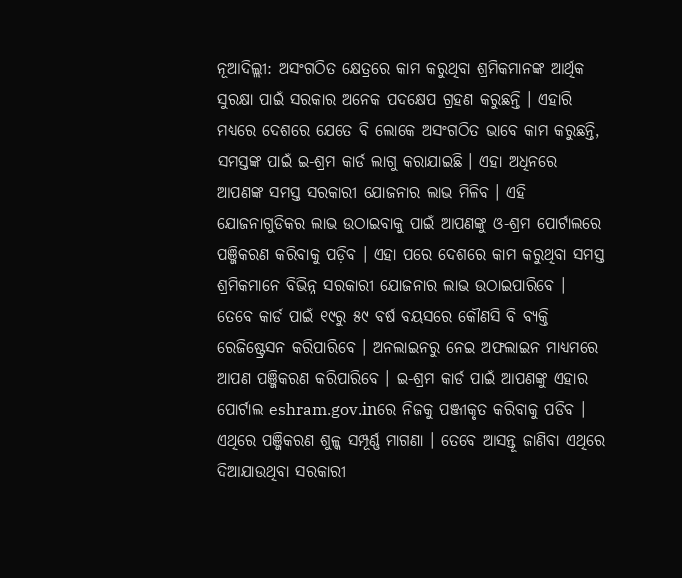ନୂଆଦିଲ୍ଲୀ: ଅସଂଗଠିତ କ୍ଷେତ୍ରରେ କାମ କରୁଥିବା ଶ୍ରମିକମାନଙ୍କ ଆର୍ଥିକ ସୁରକ୍ଷା ପାଇଁ ସରକାର ଅନେକ ପଦକ୍ଷେପ ଗ୍ରହଣ କରୁଛନ୍ତି । ଏହାରି ମଧ୍ୟରେ ଦେଶରେ ଯେତେ ବି ଲୋକେ ଅସଂଗଠିତ ଭାବେ କାମ କରୁଛନ୍ତି, ସମସ୍ତଙ୍କ ପାଇଁ ଇ-ଶ୍ରମ କାର୍ଡ ଲାଗୁ କରାଯାଇଛି । ଏହା ଅଧିନରେ ଆପଣଙ୍କ ସମସ୍ତ ସରକାରୀ ଯୋଜନାର ଲାଭ ମିଳିବ । ଏହି ଯୋଜନାଗୁଡିକର ଲାଭ ଉଠାଇବାକୁ ପାଇଁ ଆପଣଙ୍କୁ ଓ-ଶ୍ରମ ପୋର୍ଟାଲରେ ପଞ୍ଜିକରଣ କରିବାକୁ ପଡ଼ିବ । ଏହା ପରେ ଦେଶରେ କାମ କରୁଥିବା ସମସ୍ତ ଶ୍ରମିକମାନେ ବିଭିନ୍ନ ସରକାରୀ ଯୋଜନାର ଲାଭ ଉଠାଇପାରିବେ ।
ତେବେ କାର୍ଡ ପାଇଁ ୧୯ରୁ ୫୯ ବର୍ଷ ବୟସରେ କୌଣସି ବି ବ୍ୟକ୍ତି ରେଜିଷ୍ଟ୍ରେସନ କରିପାରିବେ । ଅନଲାଇନରୁ ନେଇ ଅଫଲାଇନ ମାଧ୍ୟମରେ ଆପଣ ପଞ୍ଜିକରଣ କରିପାରିବେ । ଇ-ଶ୍ରମ କାର୍ଡ ପାଇଁ ଆପଣଙ୍କୁ ଏହାର ପୋର୍ଟାଲ eshram.gov.inରେ ନିଜକୁ ପଞ୍ଜୀକୃତ କରିବାକୁ ପଡିବ । ଏଥିରେ ପଞ୍ଜିକରଣ ଶୁଳ୍କ ସମ୍ପୂର୍ଣ୍ଣ ମାଗଣା । ତେବେ ଆସନ୍ତୂ ଜାଣିବା ଏଥିରେ ଦିଆଯାଉଥିବା ସରକାରୀ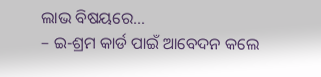ଲାଭ ବିଷୟରେ…
– ଇ-ଶ୍ରମ କାର୍ଡ ପାଇଁ ଆବେଦନ କଲେ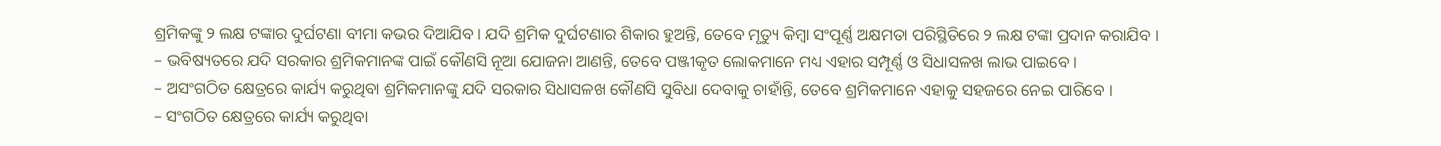ଶ୍ରମିକଙ୍କୁ ୨ ଲକ୍ଷ ଟଙ୍କାର ଦୁର୍ଘଟଣା ବୀମା କଭର ଦିଆଯିବ । ଯଦି ଶ୍ରମିକ ଦୁର୍ଘଟଣାର ଶିକାର ହୁଅନ୍ତି, ତେବେ ମୃତ୍ୟୁ କିମ୍ବା ସଂପୂର୍ଣ୍ଣ ଅକ୍ଷମତା ପରିସ୍ଥିତିରେ ୨ ଲକ୍ଷ ଟଙ୍କା ପ୍ରଦାନ କରାଯିବ ।
– ଭବିଷ୍ୟତରେ ଯଦି ସରକାର ଶ୍ରମିକମାନଙ୍କ ପାଇଁ କୌଣସି ନୂଆ ଯୋଜନା ଆଣନ୍ତି, ତେବେ ପଞ୍ଜୀକୃତ ଲୋକମାନେ ମଧ୍ୟ ଏହାର ସମ୍ପୂର୍ଣ୍ଣ ଓ ସିଧାସଳଖ ଲାଭ ପାଇବେ ।
– ଅସଂଗଠିତ କ୍ଷେତ୍ରରେ କାର୍ଯ୍ୟ କରୁଥିବା ଶ୍ରମିକମାନଙ୍କୁ ଯଦି ସରକାର ସିଧାସଳଖ କୌଣସି ସୁବିଧା ଦେବାକୁ ଚାହାଁନ୍ତି, ତେବେ ଶ୍ରମିକମାନେ ଏହାକୁ ସହଜରେ ନେଇ ପାରିବେ ।
– ସଂଗଠିତ କ୍ଷେତ୍ରରେ କାର୍ଯ୍ୟ କରୁଥିବା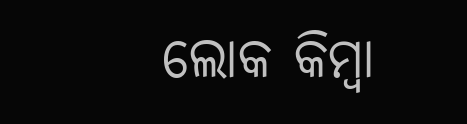ଲୋକ କିମ୍ବା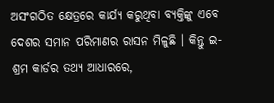ଅସଂଗଠିତ କ୍ଷେତ୍ରରେ କାର୍ଯ୍ୟ କରୁଥିବା ବ୍ୟକ୍ତିଙ୍କୁ ଏବେ ଦେଶର ସମାନ ପରିମାଣର ରାସନ ମିଳୁଛି । କିନ୍ତୁ ଇ-ଶ୍ରମ କାର୍ଡର ତଥ୍ୟ ଆଧାରରେ,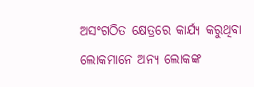ଅସଂଗଠିତ କ୍ଷେତ୍ରରେ କାର୍ଯ୍ୟ କରୁଥିବା ଲୋକମାନେ ଅନ୍ୟ ଲୋକଙ୍କ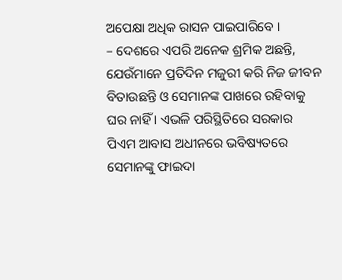ଅପେକ୍ଷା ଅଧିକ ରାସନ ପାଇପାରିବେ ।
– ଦେଶରେ ଏପରି ଅନେକ ଶ୍ରମିକ ଅଛନ୍ତି, ଯେଉଁମାନେ ପ୍ରତିଦିନ ମଜୁରୀ କରି ନିଜ ଜୀବନ ବିତାଉଛନ୍ତି ଓ ସେମାନଙ୍କ ପାଖରେ ରହିବାକୁ ଘର ନାହିଁ । ଏଭଳି ପରିସ୍ଥିତିରେ ସରକାର ପିଏମ ଆବାସ ଅଧୀନରେ ଭବିଷ୍ୟତରେ ସେମାନଙ୍କୁ ଫାଇଦା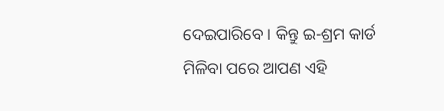ଦେଇପାରିବେ । କିନ୍ତୁ ଇ-ଶ୍ରମ କାର୍ଡ ମିଳିବା ପରେ ଆପଣ ଏହି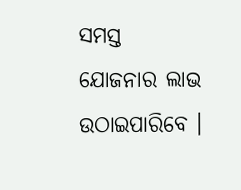ସମସ୍ତ ଯୋଜନାର ଲାଭ ଉଠାଇପାରିବେ ।